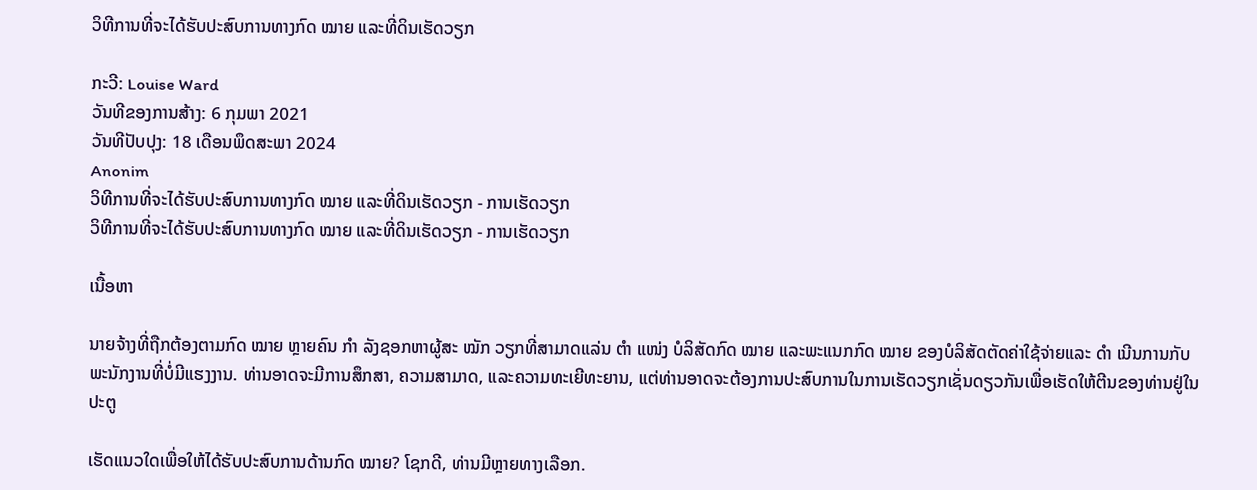ວິທີການທີ່ຈະໄດ້ຮັບປະສົບການທາງກົດ ໝາຍ ແລະທີ່ດິນເຮັດວຽກ

ກະວີ: Louise Ward
ວັນທີຂອງການສ້າງ: 6 ກຸມພາ 2021
ວັນທີປັບປຸງ: 18 ເດືອນພຶດສະພາ 2024
Anonim
ວິທີການທີ່ຈະໄດ້ຮັບປະສົບການທາງກົດ ໝາຍ ແລະທີ່ດິນເຮັດວຽກ - ການເຮັດວຽກ
ວິທີການທີ່ຈະໄດ້ຮັບປະສົບການທາງກົດ ໝາຍ ແລະທີ່ດິນເຮັດວຽກ - ການເຮັດວຽກ

ເນື້ອຫາ

ນາຍຈ້າງທີ່ຖືກຕ້ອງຕາມກົດ ໝາຍ ຫຼາຍຄົນ ກຳ ລັງຊອກຫາຜູ້ສະ ໝັກ ວຽກທີ່ສາມາດແລ່ນ ຕຳ ແໜ່ງ ບໍລິສັດກົດ ໝາຍ ແລະພະແນກກົດ ໝາຍ ຂອງບໍລິສັດຕັດຄ່າໃຊ້ຈ່າຍແລະ ດຳ ເນີນການກັບພະນັກງານທີ່ບໍ່ມີແຮງງານ. ທ່ານອາດຈະມີການສຶກສາ, ຄວາມສາມາດ, ແລະຄວາມທະເຍີທະຍານ, ແຕ່ທ່ານອາດຈະຕ້ອງການປະສົບການໃນການເຮັດວຽກເຊັ່ນດຽວກັນເພື່ອເຮັດໃຫ້ຕີນຂອງທ່ານຢູ່ໃນປະຕູ

ເຮັດແນວໃດເພື່ອໃຫ້ໄດ້ຮັບປະສົບການດ້ານກົດ ໝາຍ? ໂຊກດີ, ທ່ານມີຫຼາຍທາງເລືອກ.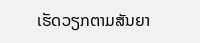ເຮັດວຽກຕາມສັນຍາ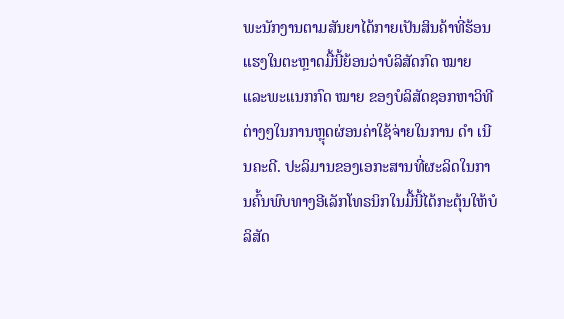ພະນັກງານຕາມສັນຍາໄດ້ກາຍເປັນສິນຄ້າທີ່ຮ້ອນແຮງໃນຕະຫຼາດມື້ນີ້ຍ້ອນວ່າບໍລິສັດກົດ ໝາຍ ແລະພະແນກກົດ ໝາຍ ຂອງບໍລິສັດຊອກຫາວິທີຕ່າງໆໃນການຫຼຸດຜ່ອນຄ່າໃຊ້ຈ່າຍໃນການ ດຳ ເນີນຄະດີ. ປະລິມານຂອງເອກະສານທີ່ຜະລິດໃນການຄົ້ນພົບທາງອີເລັກໂທຣນິກໃນມື້ນີ້ໄດ້ກະຕຸ້ນໃຫ້ບໍລິສັດ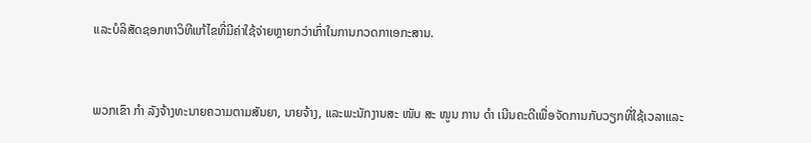ແລະບໍລິສັດຊອກຫາວິທີແກ້ໄຂທີ່ມີຄ່າໃຊ້ຈ່າຍຫຼາຍກວ່າເກົ່າໃນການກວດກາເອກະສານ.


ພວກເຂົາ ກຳ ລັງຈ້າງທະນາຍຄວາມຕາມສັນຍາ, ນາຍຈ້າງ, ແລະພະນັກງານສະ ໜັບ ສະ ໜູນ ການ ດຳ ເນີນຄະດີເພື່ອຈັດການກັບວຽກທີ່ໃຊ້ເວລາແລະ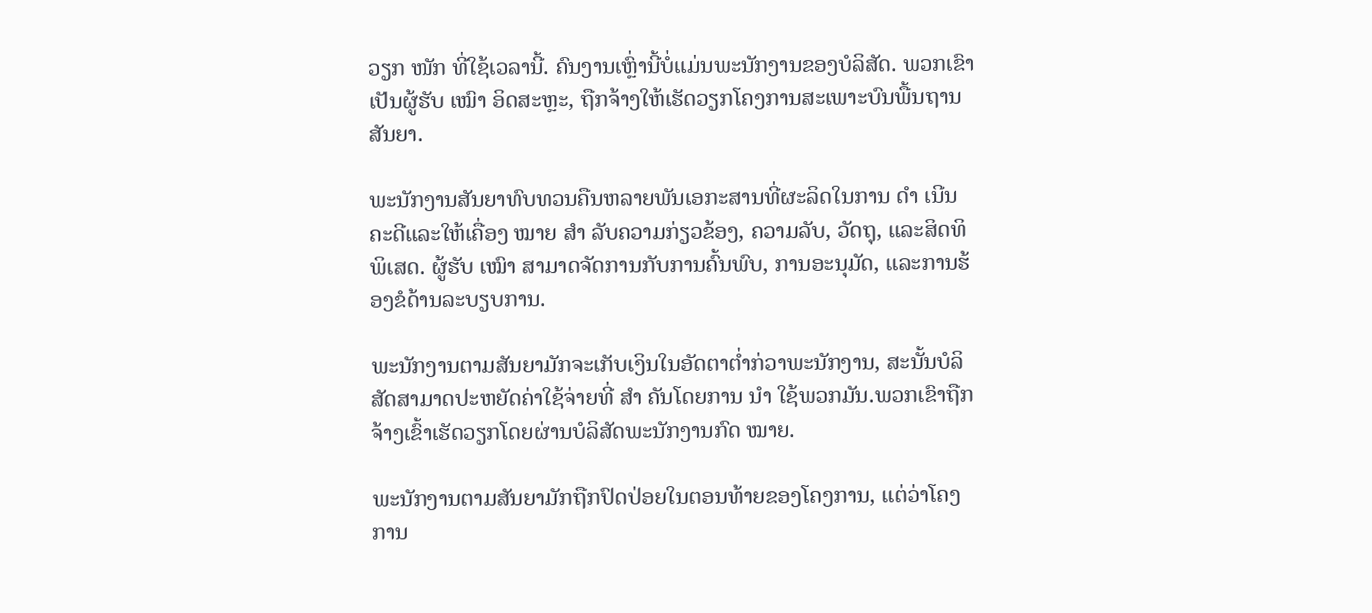ວຽກ ໜັກ ທີ່ໃຊ້ເວລານີ້. ຄົນງານເຫຼົ່ານີ້ບໍ່ແມ່ນພະນັກງານຂອງບໍລິສັດ. ພວກເຂົາເປັນຜູ້ຮັບ ເໝົາ ອິດສະຫຼະ, ຖືກຈ້າງໃຫ້ເຮັດວຽກໂຄງການສະເພາະບົນພື້ນຖານສັນຍາ.

ພະນັກງານສັນຍາທົບທວນຄືນຫລາຍພັນເອກະສານທີ່ຜະລິດໃນການ ດຳ ເນີນຄະດີແລະໃຫ້ເຄື່ອງ ໝາຍ ສຳ ລັບຄວາມກ່ຽວຂ້ອງ, ຄວາມລັບ, ວັດຖຸ, ແລະສິດທິພິເສດ. ຜູ້ຮັບ ເໝົາ ສາມາດຈັດການກັບການຄົ້ນພົບ, ການອະນຸມັດ, ແລະການຮ້ອງຂໍດ້ານລະບຽບການ.

ພະນັກງານຕາມສັນຍາມັກຈະເກັບເງິນໃນອັດຕາຕໍ່າກ່ວາພະນັກງານ, ສະນັ້ນບໍລິສັດສາມາດປະຫຍັດຄ່າໃຊ້ຈ່າຍທີ່ ສຳ ຄັນໂດຍການ ນຳ ໃຊ້ພວກມັນ.ພວກເຂົາຖືກຈ້າງເຂົ້າເຮັດວຽກໂດຍຜ່ານບໍລິສັດພະນັກງານກົດ ໝາຍ.

ພະນັກງານຕາມສັນຍາມັກຖືກປົດປ່ອຍໃນຕອນທ້າຍຂອງໂຄງການ, ແຕ່ວ່າໂຄງການ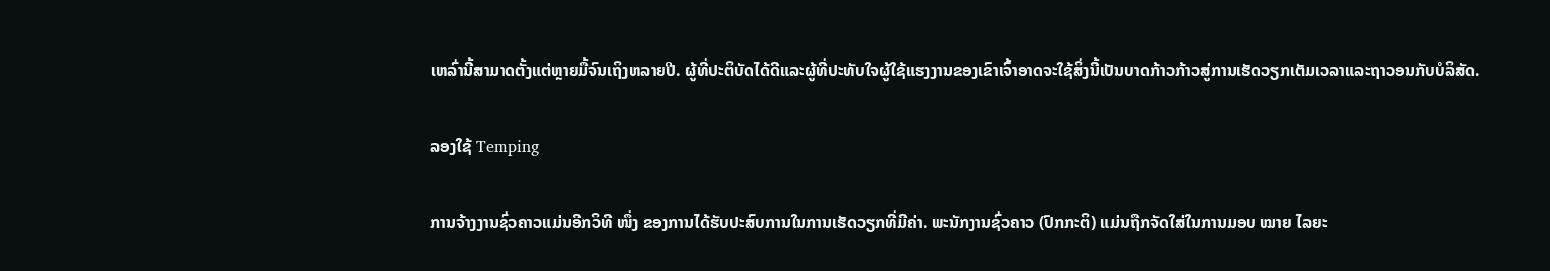ເຫລົ່ານີ້ສາມາດຕັ້ງແຕ່ຫຼາຍມື້ຈົນເຖິງຫລາຍປີ. ຜູ້ທີ່ປະຕິບັດໄດ້ດີແລະຜູ້ທີ່ປະທັບໃຈຜູ້ໃຊ້ແຮງງານຂອງເຂົາເຈົ້າອາດຈະໃຊ້ສິ່ງນີ້ເປັນບາດກ້າວກ້າວສູ່ການເຮັດວຽກເຕັມເວລາແລະຖາວອນກັບບໍລິສັດ.

ລອງໃຊ້ Temping

ການຈ້າງງານຊົ່ວຄາວແມ່ນອີກວິທີ ໜຶ່ງ ຂອງການໄດ້ຮັບປະສົບການໃນການເຮັດວຽກທີ່ມີຄ່າ. ພະນັກງານຊົ່ວຄາວ (ປົກກະຕິ) ແມ່ນຖືກຈັດໃສ່ໃນການມອບ ໝາຍ ໄລຍະ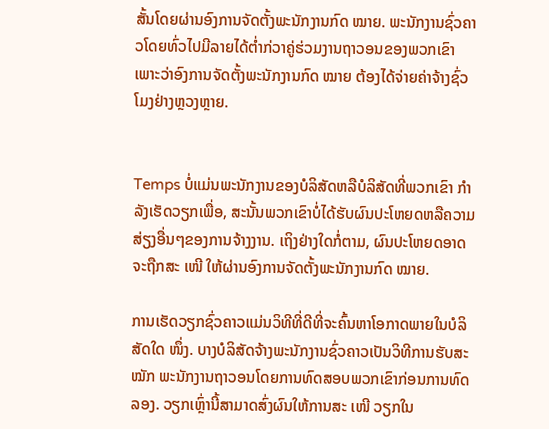ສັ້ນໂດຍຜ່ານອົງການຈັດຕັ້ງພະນັກງານກົດ ໝາຍ. ພະນັກງານຊົ່ວຄາວໂດຍທົ່ວໄປມີລາຍໄດ້ຕໍ່າກ່ວາຄູ່ຮ່ວມງານຖາວອນຂອງພວກເຂົາເພາະວ່າອົງການຈັດຕັ້ງພະນັກງານກົດ ໝາຍ ຕ້ອງໄດ້ຈ່າຍຄ່າຈ້າງຊົ່ວໂມງຢ່າງຫຼວງຫຼາຍ.


Temps ບໍ່ແມ່ນພະນັກງານຂອງບໍລິສັດຫລືບໍລິສັດທີ່ພວກເຂົາ ກຳ ລັງເຮັດວຽກເພື່ອ, ສະນັ້ນພວກເຂົາບໍ່ໄດ້ຮັບຜົນປະໂຫຍດຫລືຄວາມສ່ຽງອື່ນໆຂອງການຈ້າງງານ. ເຖິງຢ່າງໃດກໍ່ຕາມ, ຜົນປະໂຫຍດອາດຈະຖືກສະ ເໜີ ໃຫ້ຜ່ານອົງການຈັດຕັ້ງພະນັກງານກົດ ໝາຍ.

ການເຮັດວຽກຊົ່ວຄາວແມ່ນວິທີທີ່ດີທີ່ຈະຄົ້ນຫາໂອກາດພາຍໃນບໍລິສັດໃດ ໜຶ່ງ. ບາງບໍລິສັດຈ້າງພະນັກງານຊົ່ວຄາວເປັນວິທີການຮັບສະ ໝັກ ພະນັກງານຖາວອນໂດຍການທົດສອບພວກເຂົາກ່ອນການທົດລອງ. ວຽກເຫຼົ່ານີ້ສາມາດສົ່ງຜົນໃຫ້ການສະ ເໜີ ວຽກໃນ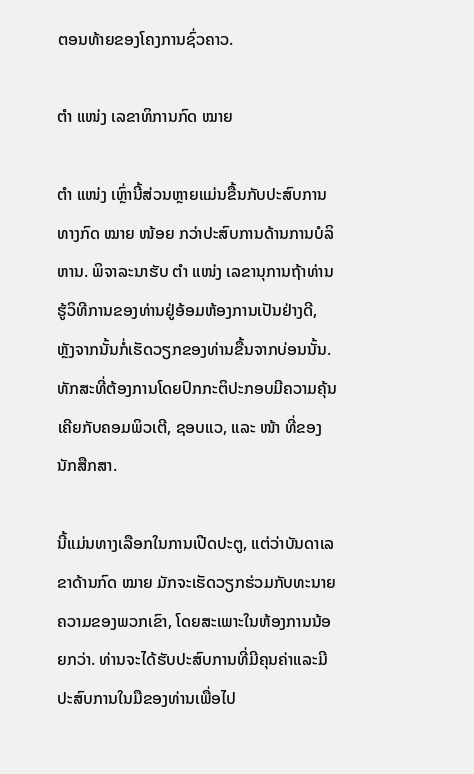ຕອນທ້າຍຂອງໂຄງການຊົ່ວຄາວ.

ຕຳ ແໜ່ງ ເລຂາທິການກົດ ໝາຍ

ຕຳ ແໜ່ງ ເຫຼົ່ານີ້ສ່ວນຫຼາຍແມ່ນຂື້ນກັບປະສົບການທາງກົດ ໝາຍ ໜ້ອຍ ກວ່າປະສົບການດ້ານການບໍລິຫານ. ພິຈາລະນາຮັບ ຕຳ ແໜ່ງ ເລຂານຸການຖ້າທ່ານຮູ້ວິທີການຂອງທ່ານຢູ່ອ້ອມຫ້ອງການເປັນຢ່າງດີ, ຫຼັງຈາກນັ້ນກໍ່ເຮັດວຽກຂອງທ່ານຂື້ນຈາກບ່ອນນັ້ນ. ທັກສະທີ່ຕ້ອງການໂດຍປົກກະຕິປະກອບມີຄວາມຄຸ້ນເຄີຍກັບຄອມພິວເຕີ, ຊອບແວ, ແລະ ໜ້າ ທີ່ຂອງນັກສືກສາ.

ນີ້ແມ່ນທາງເລືອກໃນການເປີດປະຕູ, ແຕ່ວ່າບັນດາເລຂາດ້ານກົດ ໝາຍ ມັກຈະເຮັດວຽກຮ່ວມກັບທະນາຍຄວາມຂອງພວກເຂົາ, ໂດຍສະເພາະໃນຫ້ອງການນ້ອຍກວ່າ. ທ່ານຈະໄດ້ຮັບປະສົບການທີ່ມີຄຸນຄ່າແລະມີປະສົບການໃນມືຂອງທ່ານເພື່ອໄປ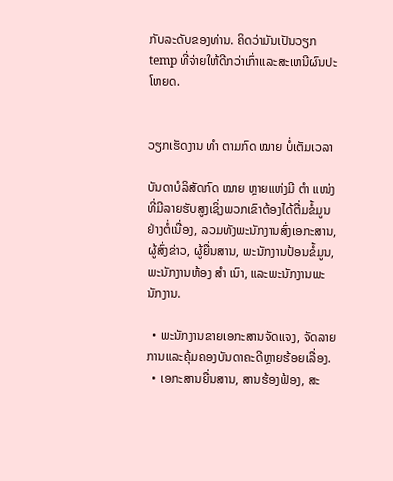ກັບລະດັບຂອງທ່ານ. ຄິດວ່າມັນເປັນວຽກ temp ທີ່ຈ່າຍໃຫ້ດີກວ່າເກົ່າແລະສະເຫນີຜົນປະໂຫຍດ.


ວຽກເຮັດງານ ທຳ ຕາມກົດ ໝາຍ ບໍ່ເຕັມເວລາ

ບັນດາບໍລິສັດກົດ ໝາຍ ຫຼາຍແຫ່ງມີ ຕຳ ແໜ່ງ ທີ່ມີລາຍຮັບສູງເຊິ່ງພວກເຂົາຕ້ອງໄດ້ຕື່ມຂໍ້ມູນຢ່າງຕໍ່ເນື່ອງ, ລວມທັງພະນັກງານສົ່ງເອກະສານ, ຜູ້ສົ່ງຂ່າວ, ຜູ້ຍື່ນສານ, ພະນັກງານປ້ອນຂໍ້ມູນ, ພະນັກງານຫ້ອງ ສຳ ເນົາ, ແລະພະນັກງານພະນັກງານ.

  • ພະນັກງານຂາຍເອກະສານຈັດແຈງ, ຈັດລາຍການແລະຄຸ້ມຄອງບັນດາຄະດີຫຼາຍຮ້ອຍເລື່ອງ.
  • ເອກະສານຍື່ນສານ, ສານຮ້ອງຟ້ອງ, ສະ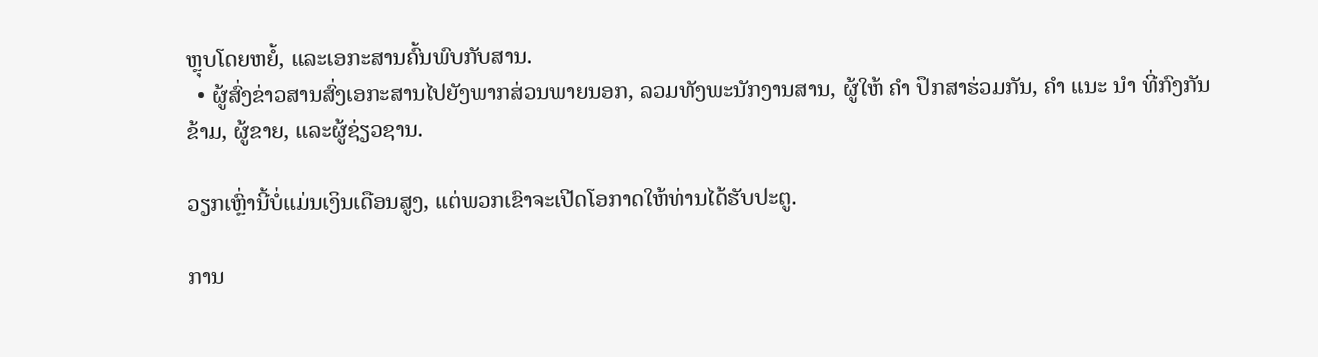ຫຼຸບໂດຍຫຍໍ້, ແລະເອກະສານຄົ້ນພົບກັບສານ.
  • ຜູ້ສົ່ງຂ່າວສານສົ່ງເອກະສານໄປຍັງພາກສ່ວນພາຍນອກ, ລວມທັງພະນັກງານສານ, ຜູ້ໃຫ້ ຄຳ ປຶກສາຮ່ວມກັນ, ຄຳ ແນະ ນຳ ທີ່ກົງກັນຂ້າມ, ຜູ້ຂາຍ, ແລະຜູ້ຊ່ຽວຊານ.

ວຽກເຫຼົ່ານີ້ບໍ່ແມ່ນເງິນເດືອນສູງ, ແຕ່ພວກເຂົາຈະເປີດໂອກາດໃຫ້ທ່ານໄດ້ຮັບປະຕູ.

ການ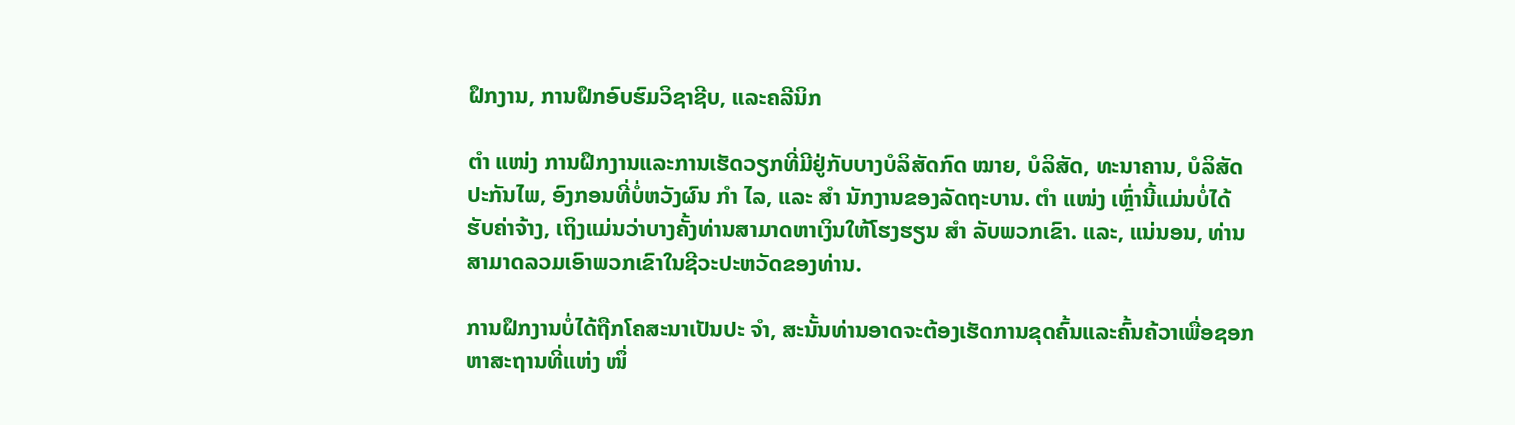ຝຶກງານ, ການຝຶກອົບຮົມວິຊາຊີບ, ແລະຄລີນິກ

ຕຳ ແໜ່ງ ການຝຶກງານແລະການເຮັດວຽກທີ່ມີຢູ່ກັບບາງບໍລິສັດກົດ ໝາຍ, ບໍລິສັດ, ທະນາຄານ, ບໍລິສັດປະກັນໄພ, ອົງກອນທີ່ບໍ່ຫວັງຜົນ ກຳ ໄລ, ແລະ ສຳ ນັກງານຂອງລັດຖະບານ. ຕຳ ແໜ່ງ ເຫຼົ່ານີ້ແມ່ນບໍ່ໄດ້ຮັບຄ່າຈ້າງ, ເຖິງແມ່ນວ່າບາງຄັ້ງທ່ານສາມາດຫາເງິນໃຫ້ໂຮງຮຽນ ສຳ ລັບພວກເຂົາ. ແລະ, ແນ່ນອນ, ທ່ານສາມາດລວມເອົາພວກເຂົາໃນຊີວະປະຫວັດຂອງທ່ານ.

ການຝຶກງານບໍ່ໄດ້ຖືກໂຄສະນາເປັນປະ ຈຳ, ສະນັ້ນທ່ານອາດຈະຕ້ອງເຮັດການຂຸດຄົ້ນແລະຄົ້ນຄ້ວາເພື່ອຊອກຫາສະຖານທີ່ແຫ່ງ ໜຶ່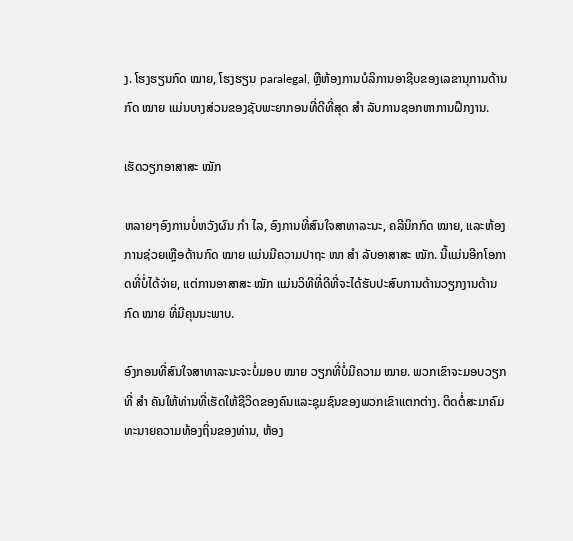ງ. ໂຮງຮຽນກົດ ໝາຍ, ໂຮງຮຽນ paralegal, ຫຼືຫ້ອງການບໍລິການອາຊີບຂອງເລຂານຸການດ້ານກົດ ໝາຍ ແມ່ນບາງສ່ວນຂອງຊັບພະຍາກອນທີ່ດີທີ່ສຸດ ສຳ ລັບການຊອກຫາການຝຶກງານ.

ເຮັດວຽກອາສາສະ ໝັກ

ຫລາຍໆອົງການບໍ່ຫວັງຜົນ ກຳ ໄລ, ອົງການທີ່ສົນໃຈສາທາລະນະ, ຄລີນິກກົດ ໝາຍ, ແລະຫ້ອງການຊ່ວຍເຫຼືອດ້ານກົດ ໝາຍ ແມ່ນມີຄວາມປາຖະ ໜາ ສຳ ລັບອາສາສະ ໝັກ. ນີ້ແມ່ນອີກໂອກາດທີ່ບໍ່ໄດ້ຈ່າຍ, ແຕ່ການອາສາສະ ໝັກ ແມ່ນວິທີທີ່ດີທີ່ຈະໄດ້ຮັບປະສົບການດ້ານວຽກງານດ້ານກົດ ໝາຍ ທີ່ມີຄຸນນະພາບ.

ອົງກອນທີ່ສົນໃຈສາທາລະນະຈະບໍ່ມອບ ໝາຍ ວຽກທີ່ບໍ່ມີຄວາມ ໝາຍ. ພວກເຂົາຈະມອບວຽກທີ່ ສຳ ຄັນໃຫ້ທ່ານທີ່ເຮັດໃຫ້ຊີວິດຂອງຄົນແລະຊຸມຊົນຂອງພວກເຂົາແຕກຕ່າງ. ຕິດຕໍ່ສະມາຄົມທະນາຍຄວາມທ້ອງຖິ່ນຂອງທ່ານ, ຫ້ອງ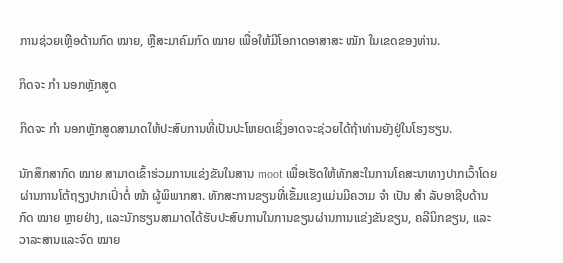ການຊ່ວຍເຫຼືອດ້ານກົດ ໝາຍ, ຫຼືສະມາຄົມກົດ ໝາຍ ເພື່ອໃຫ້ມີໂອກາດອາສາສະ ໝັກ ໃນເຂດຂອງທ່ານ.

ກິດຈະ ກຳ ນອກຫຼັກສູດ

ກິດຈະ ກຳ ນອກຫຼັກສູດສາມາດໃຫ້ປະສົບການທີ່ເປັນປະໂຫຍດເຊິ່ງອາດຈະຊ່ວຍໄດ້ຖ້າທ່ານຍັງຢູ່ໃນໂຮງຮຽນ.

ນັກສຶກສາກົດ ໝາຍ ສາມາດເຂົ້າຮ່ວມການແຂ່ງຂັນໃນສານ moot ເພື່ອເຮັດໃຫ້ທັກສະໃນການໂຄສະນາທາງປາກເວົ້າໂດຍຜ່ານການໂຕ້ຖຽງປາກເປົ່າຕໍ່ ໜ້າ ຜູ້ພິພາກສາ. ທັກສະການຂຽນທີ່ເຂັ້ມແຂງແມ່ນມີຄວາມ ຈຳ ເປັນ ສຳ ລັບອາຊີບດ້ານກົດ ໝາຍ ຫຼາຍຢ່າງ, ແລະນັກຮຽນສາມາດໄດ້ຮັບປະສົບການໃນການຂຽນຜ່ານການແຂ່ງຂັນຂຽນ, ຄລີນິກຂຽນ, ແລະວາລະສານແລະຈົດ ໝາຍ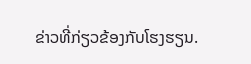ຂ່າວທີ່ກ່ຽວຂ້ອງກັບໂຮງຮຽນ.